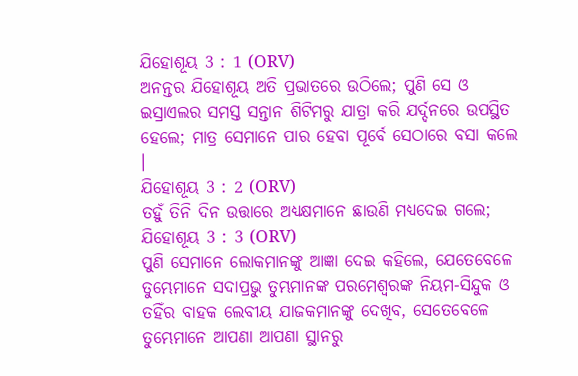ଯିହୋଶୂୟ 3 : 1 (ORV)
ଅନନ୍ତର ଯିହୋଶୂୟ ଅତି ପ୍ରଭାତରେ ଉଠିଲେ; ପୁଣି ସେ ଓ ଇସ୍ରାଏଲର ସମସ୍ତ ସନ୍ତାନ ଶିଟିମରୁ ଯାତ୍ରା କରି ଯର୍ଦ୍ଦନରେ ଉପସ୍ଥିତ ହେଲେ; ମାତ୍ର ସେମାନେ ପାର ହେବା ପୂର୍ବେ ସେଠାରେ ବସା କଲେ ।
ଯିହୋଶୂୟ 3 : 2 (ORV)
ତହୁଁ ତିନି ଦିନ ଉତ୍ତାରେ ଅଧ୍ୟକ୍ଷମାନେ ଛାଉଣି ମଧ୍ୟଦେଇ ଗଲେ;
ଯିହୋଶୂୟ 3 : 3 (ORV)
ପୁଣି ସେମାନେ ଲୋକମାନଙ୍କୁ ଆଜ୍ଞା ଦେଇ କହିଲେ, ଯେତେବେଳେ ତୁମ୍ଭେମାନେ ସଦାପ୍ରଭୁ ତୁମ୍ଭମାନଙ୍କ ପରମେଶ୍ଵରଙ୍କ ନିୟମ-ସିନ୍ଦୁକ ଓ ତହିଁର ବାହକ ଲେବୀୟ ଯାଜକମାନଙ୍କୁ ଦେଖିବ, ସେତେବେଳେ ତୁମ୍ଭେମାନେ ଆପଣା ଆପଣା ସ୍ଥାନରୁ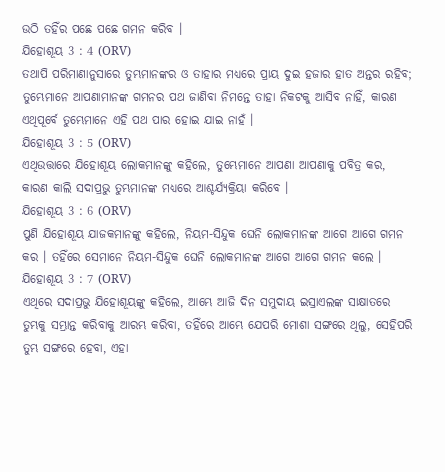ଉଠି ତହିଁର ପଛେ ପଛେ ଗମନ କରିବ ।
ଯିହୋଶୂୟ 3 : 4 (ORV)
ତଥାପି ପରିମାଣାନୁସାରେ ତୁମ୍ଭମାନଙ୍କର ଓ ତାହାର ମଧ୍ୟରେ ପ୍ରାୟ ଦୁଇ ହଜାର ହାତ ଅନ୍ତର ରହିବ; ତୁମ୍ଭେମାନେ ଆପଣାମାନଙ୍କ ଗମନର ପଥ ଜାଣିବା ନିମନ୍ତେ ତାହା ନିକଟକୁ ଆସିବ ନାହିଁ, କାରଣ ଏଥିପୂର୍ବେ ତୁମ୍ଭେମାନେ ଏହି ପଥ ପାର ହୋଇ ଯାଇ ନାହଁ ।
ଯିହୋଶୂୟ 3 : 5 (ORV)
ଏଥିଉତ୍ତାରେ ଯିହୋଶୂୟ ଲୋକମାନଙ୍କୁ କହିଲେ, ତୁମ୍ଭେମାନେ ଆପଣା ଆପଣାକୁ ପବିତ୍ର କର, କାରଣ କାଲି ସଦାପ୍ରଭୁ ତୁମ୍ଭମାନଙ୍କ ମଧ୍ୟରେ ଆଶ୍ଚର୍ଯ୍ୟକ୍ରିୟା କରିବେ ।
ଯିହୋଶୂୟ 3 : 6 (ORV)
ପୁଣି ଯିହୋଶୂୟ ଯାଜକମାନଙ୍କୁ କହିଲେ, ନିୟମ-ସିନ୍ଦୁକ ଘେନି ଲୋକମାନଙ୍କ ଆଗେ ଆଗେ ଗମନ କର । ତହିଁରେ ସେମାନେ ନିୟମ-ସିନ୍ଦୁକ ଘେନି ଲୋକମାନଙ୍କ ଆଗେ ଆଗେ ଗମନ କଲେ ।
ଯିହୋଶୂୟ 3 : 7 (ORV)
ଏଥିରେ ସଦାପ୍ରଭୁ ଯିହୋଶୂୟଙ୍କୁ କହିଲେ, ଆମ୍ଭେ ଆଜି ଦିନ ସମୁଦାୟ ଇସ୍ରାଏଲଙ୍କ ସାକ୍ଷାତରେ ତୁମ୍ଭକୁ ସମ୍ଭ୍ରାନ୍ତ କରିବାକୁ ଆରମ୍ଭ କରିବା, ତହିଁରେ ଆମ୍ଭେ ଯେପରି ମୋଶା ସଙ୍ଗରେ ଥିଲୁ, ସେହିପରି ତୁମ୍ଭ ସଙ୍ଗରେ ହେବା, ଏହା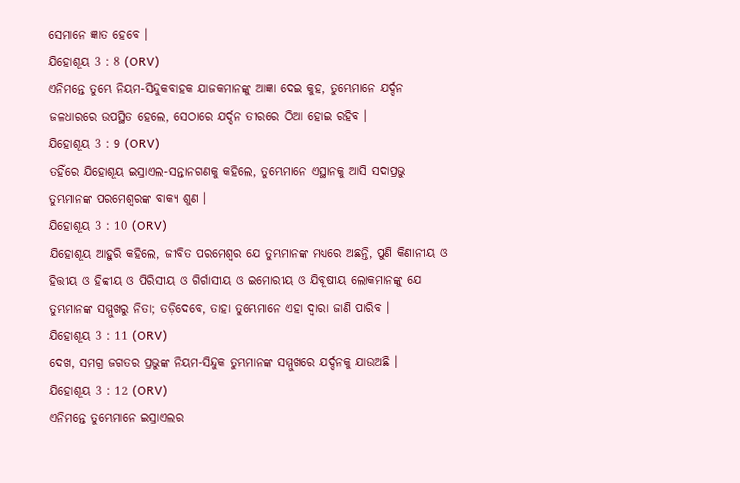ସେମାନେ ଜ୍ଞାତ ହେବେ ।
ଯିହୋଶୂୟ 3 : 8 (ORV)
ଏନିମନ୍ତେ ତୁମ୍ଭେ ନିୟମ-ସିନ୍ଦୁକବାହକ ଯାଜକମାନଙ୍କୁ ଆଜ୍ଞା ଦେଇ କୁହ, ତୁମ୍ଭେମାନେ ଯର୍ଦ୍ଦନ ଜଳଧାରରେ ଉପସ୍ଥିତ ହେଲେ, ସେଠାରେ ଯର୍ଦ୍ଦନ ତୀରରେ ଠିଆ ହୋଇ ରହିବ ।
ଯିହୋଶୂୟ 3 : 9 (ORV)
ତହିଁରେ ଯିହୋଶୂୟ ଇସ୍ରାଏଲ-ସନ୍ତାନଗଣକୁ କହିଲେ, ତୁମ୍ଭେମାନେ ଏସ୍ଥାନକୁ ଆସି ସଦାପ୍ରଭୁ ତୁମ୍ଭମାନଙ୍କ ପରମେଶ୍ଵରଙ୍କ ବାକ୍ୟ ଶୁଣ ।
ଯିହୋଶୂୟ 3 : 10 (ORV)
ଯିହୋଶୂୟ ଆହୁରି କହିଲେ, ଜୀବିତ ପରମେଶ୍ଵର ଯେ ତୁମ୍ଭମାନଙ୍କ ମଧ୍ୟରେ ଅଛନ୍ତି, ପୁଣି କିଣାନୀୟ ଓ ହିତ୍ତୀୟ ଓ ହିବ୍ବୀୟ ଓ ପିରିସୀୟ ଓ ଗିର୍ଗାସୀୟ ଓ ଇମୋରୀୟ ଓ ଯିବୂଷୀୟ ଲୋକମାନଙ୍କୁ ଯେ ତୁମ୍ଭମାନଙ୍କ ସମ୍ମୁଖରୁ ନିତା; ତଡ଼ିଦେବେ, ତାହା ତୁମ୍ଭେମାନେ ଏହା ଦ୍ଵାରା ଜାଣି ପାରିବ ।
ଯିହୋଶୂୟ 3 : 11 (ORV)
ଦେଖ, ସମଗ୍ର ଜଗତର ପ୍ରଭୁଙ୍କ ନିୟମ-ସିନ୍ଦୁକ ତୁମ୍ଭମାନଙ୍କ ସମ୍ମୁଖରେ ଯର୍ଦ୍ଦନକୁ ଯାଉଅଛି ।
ଯିହୋଶୂୟ 3 : 12 (ORV)
ଏନିମନ୍ତେ ତୁମ୍ଭେମାନେ ଇସ୍ରାଏଲର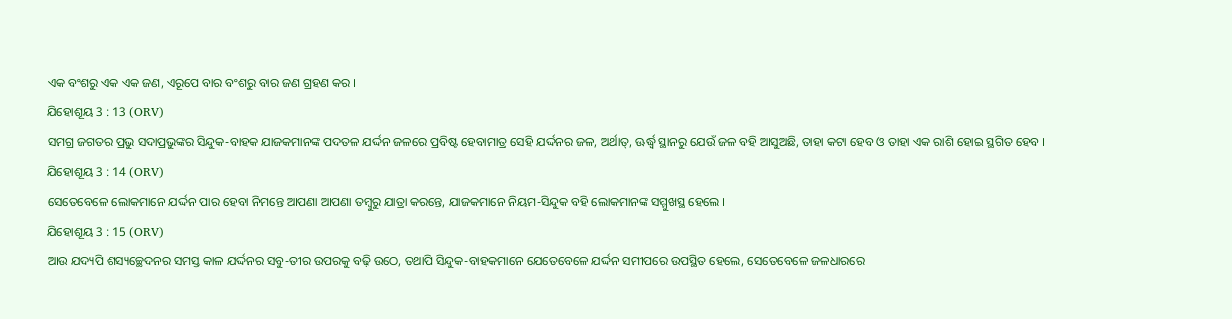ଏକ ବଂଶରୁ ଏକ ଏକ ଜଣ, ଏରୂପେ ବାର ବଂଶରୁ ବାର ଜଣ ଗ୍ରହଣ କର ।
ଯିହୋଶୂୟ 3 : 13 (ORV)
ସମଗ୍ର ଜଗତର ପ୍ରଭୁ ସଦାପ୍ରଭୁଙ୍କର ସିନ୍ଦୁକ-ବାହକ ଯାଜକମାନଙ୍କ ପଦତଳ ଯର୍ଦ୍ଦନ ଜଳରେ ପ୍ରବିଷ୍ଟ ହେବାମାତ୍ର ସେହି ଯର୍ଦ୍ଦନର ଜଳ, ଅର୍ଥାତ୍, ଊର୍ଦ୍ଧ୍ଵ ସ୍ଥାନରୁ ଯେଉଁ ଜଳ ବହି ଆସୁଅଛି, ତାହା କଟା ହେବ ଓ ତାହା ଏକ ରାଶି ହୋଇ ସ୍ଥଗିତ ହେବ ।
ଯିହୋଶୂୟ 3 : 14 (ORV)
ସେତେବେଳେ ଲୋକମାନେ ଯର୍ଦ୍ଦନ ପାର ହେବା ନିମନ୍ତେ ଆପଣା ଆପଣା ତମ୍ଵୁରୁ ଯାତ୍ରା କରନ୍ତେ, ଯାଜକମାନେ ନିୟମ-ସିନ୍ଦୁକ ବହି ଲୋକମାନଙ୍କ ସମ୍ମୁଖସ୍ଥ ହେଲେ ।
ଯିହୋଶୂୟ 3 : 15 (ORV)
ଆଉ ଯଦ୍ୟପି ଶସ୍ୟଚ୍ଛେଦନର ସମସ୍ତ କାଳ ଯର୍ଦ୍ଦନର ସବୁ-ତୀର ଉପରକୁ ବଢ଼ି ଉଠେ, ତଥାପି ସିନ୍ଦୁକ-ବାହକମାନେ ଯେତେବେଳେ ଯର୍ଦ୍ଦନ ସମୀପରେ ଉପସ୍ଥିତ ହେଲେ, ସେତେବେଳେ ଜଳଧାରରେ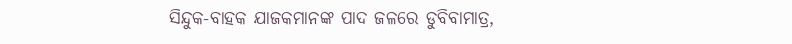ସିନ୍ଦୁକ-ବାହକ ଯାଜକମାନଙ୍କ ପାଦ ଜଳରେ ଡୁବିବାମାତ୍ର,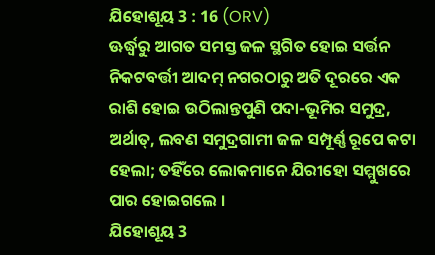ଯିହୋଶୂୟ 3 : 16 (ORV)
ଊର୍ଦ୍ଧ୍ଵରୁ ଆଗତ ସମସ୍ତ ଜଳ ସ୍ଥଗିତ ହୋଇ ସର୍ତ୍ତନ ନିକଟବର୍ତ୍ତୀ ଆଦମ୍ ନଗରଠାରୁ ଅତି ଦୂରରେ ଏକ ରାଶି ହୋଇ ଉଠିଲାନ୍ତପୁଣି ପଦା-ଭୂମିର ସମୁଦ୍ର, ଅର୍ଥାତ୍, ଲବଣ ସମୁଦ୍ରଗାମୀ ଜଳ ସମ୍ପୂର୍ଣ୍ଣ ରୂପେ କଟା ହେଲା; ତହିଁରେ ଲୋକମାନେ ଯିରୀହୋ ସମ୍ମୁଖରେ ପାର ହୋଇଗଲେ ।
ଯିହୋଶୂୟ 3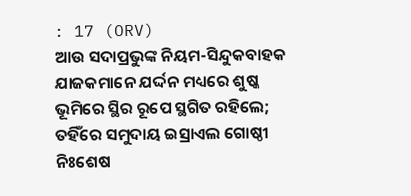: 17 (ORV)
ଆଉ ସଦାପ୍ରଭୁଙ୍କ ନିୟମ-ସିନ୍ଦୁକବାହକ ଯାଜକମାନେ ଯର୍ଦ୍ଦନ ମଧ୍ୟରେ ଶୁଷ୍କ ଭୂମିରେ ସ୍ଥିର ରୂପେ ସ୍ଥଗିତ ରହିଲେ; ତହିଁରେ ସମୁଦାୟ ଇସ୍ରାଏଲ ଗୋଷ୍ଠୀ ନିଃଶେଷ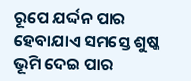ରୂପେ ଯର୍ଦ୍ଦନ ପାର ହେବାଯାଏ ସମସ୍ତେ ଶୁଷ୍କ ଭୂମି ଦେଇ ପାର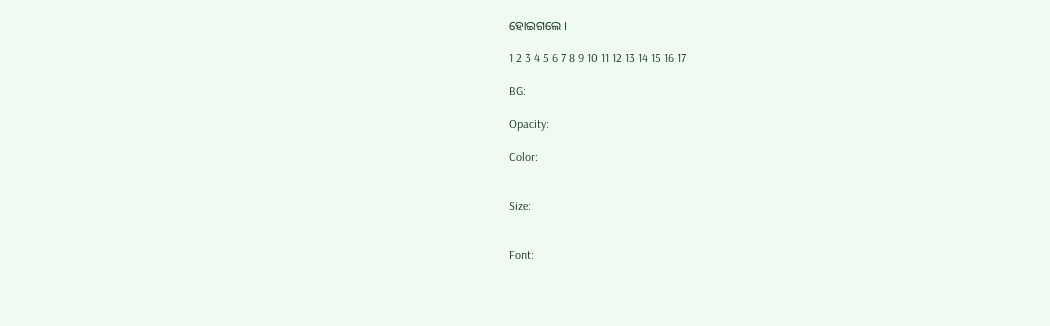ହୋଇଗଲେ ।

1 2 3 4 5 6 7 8 9 10 11 12 13 14 15 16 17

BG:

Opacity:

Color:


Size:


Font: